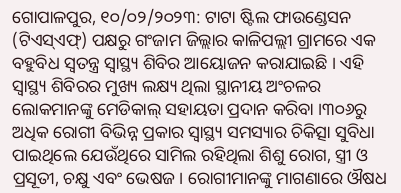ଗୋପାଳପୁର, ୧୦/୦୨/୨୦୨୩: ଟାଟା ଷ୍ଟିଲ ଫାଉଣ୍ଡେସନ (ଟିଏସ୍ଏଫ୍) ପକ୍ଷରୁ ଗଂଜାମ ଜିଲ୍ଲାର କାଳିପଲ୍ଲୀ ଗ୍ରାମରେ ଏକ ବହୁବିଧ ସ୍ଵତନ୍ତ୍ର ସ୍ଵାସ୍ଥ୍ୟ ଶିବିର ଆୟୋଜନ କରାଯାଇଛି । ଏହି ସ୍ଵାସ୍ଥ୍ୟ ଶିବିରର ମୁଖ୍ୟ ଲକ୍ଷ୍ୟ ଥିଲା ସ୍ଥାନୀୟ ଅଂଚଳର ଲୋକମାନଙ୍କୁ ମେଡିକାଲ୍ ସହାୟତା ପ୍ରଦାନ କରିବା ।୩୦୬ରୁ ଅଧିକ ରୋଗୀ ବିଭିନ୍ନ ପ୍ରକାର ସ୍ଵାସ୍ଥ୍ୟ ସମସ୍ୟାର ଚିକିତ୍ସା ସୁବିଧା ପାଇଥିଲେ ଯେଉଁଥିରେ ସାମିଲ ରହିଥିଲା ଶିଶୁ ରୋଗ, ସ୍ତ୍ରୀ ଓ ପ୍ରସୂତୀ, ଚକ୍ଷୁ ଏବଂ ଭେଷଜ । ରୋଗୀମାନଙ୍କୁ ମାଗଣାରେ ଔଷଧ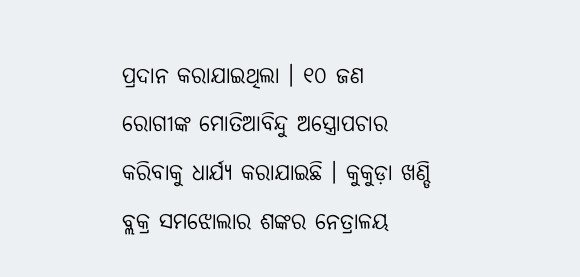ପ୍ରଦାନ କରାଯାଇଥିଲା । ୧୦ ଜଣ ରୋଗୀଙ୍କ ମୋତିଆବିନ୍ଦୁ ଅସ୍ତ୍ରୋପଚାର କରିବାକୁ ଧାର୍ଯ୍ୟ କରାଯାଇଛି । କୁକୁଡ଼ା ଖଣ୍ଡି ବ୍ଲକ୍ର ସମଝୋଲାର ଶଙ୍କର ନେତ୍ରାଳୟ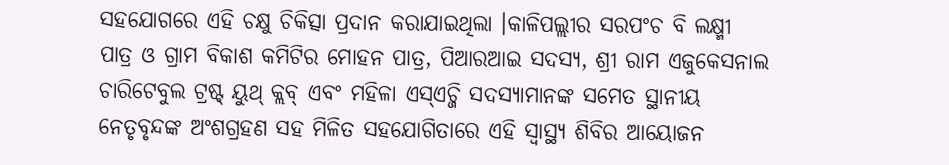ସହଯୋଗରେ ଏହି ଚକ୍ଷୁ ଚିକିତ୍ସା ପ୍ରଦାନ କରାଯାଇଥିଲା ।କାଳିପଲ୍ଲୀର ସରପଂଚ ବି ଲକ୍ଷ୍ମୀ ପାତ୍ର ଓ ଗ୍ରାମ ବିକାଶ କମିଟିର ମୋହନ ପାତ୍ର, ପିଆରଆଇ ସଦସ୍ୟ, ଶ୍ରୀ ରାମ ଏଜୁକେସନାଲ ଚାରିଟେବୁଲ ଟ୍ରଷ୍ଟ୍ ୟୁଥ୍ କ୍ଲବ୍ ଏବଂ ମହିଳା ଏସ୍ଏଚ୍ଜି ସଦସ୍ୟାମାନଙ୍କ ସମେତ ସ୍ଥାନୀୟ ନେତୃବୃନ୍ଦଙ୍କ ଅଂଶଗ୍ରହଣ ସହ ମିଳିତ ସହଯୋଗିତାରେ ଏହି ସ୍ଵାସ୍ଥ୍ୟ ଶିବିର ଆୟୋଜନ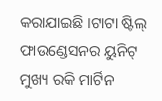କରାଯାଇଛି ।ଟାଟା ଷ୍ଟିଲ୍ ଫାଉଣ୍ଡେସନର ୟୁନିଟ୍ ମୁଖ୍ୟ ରକି ମାର୍ଟିନ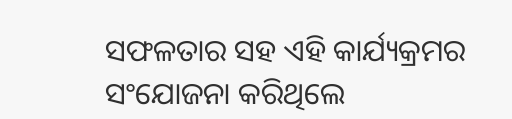ସଫଳତାର ସହ ଏହି କାର୍ଯ୍ୟକ୍ରମର ସଂଯୋଜନା କରିଥିଲେ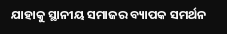ଯାହାକୁ ସ୍ଥାନୀୟ ସମାଜର ବ୍ୟାପକ ସମର୍ଥନ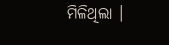ମିଳିଥିଲା ।